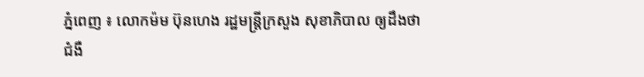ភ្នំពេញ ៖ លោកម៉ម ប៊ុនហេង រដ្ឋមន្រ្តីក្រសួង សុខាភិបាល ឲ្យដឹងថា ជំងឺ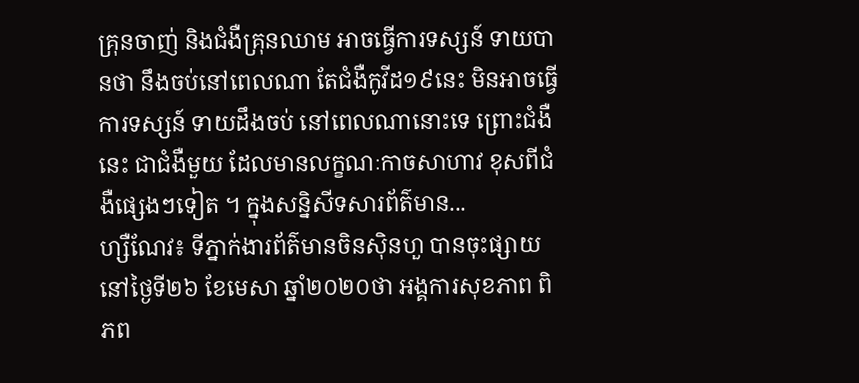គ្រុនចាញ់ និងជំងឺគ្រុនឈាម អាចធ្វើការទស្សន៍ ទាយបានថា នឹងចប់នៅពេលណា តែជំងឺកូវីដ១៩នេះ មិនអាចធ្វើការទស្សន៍ ទាយដឹងចប់ នៅពេលណានោះទេ ព្រោះជំងឺនេះ ជាជំងឺមួយ ដែលមានលក្ខណៈកាចសាហាវ ខុសពីជំងឺផ្សេងៗទៀត ។ ក្នុងសន្និសីទសារព័ត៌មាន...
ហ្សឺណែវ៖ ទីភ្នាក់ងារព័ត៌មានចិនស៊ិនហួ បានចុះផ្សាយនៅថ្ងៃទី២៦ ខែមេសា ឆ្នាំ២០២០ថា អង្គការសុខភាព ពិភព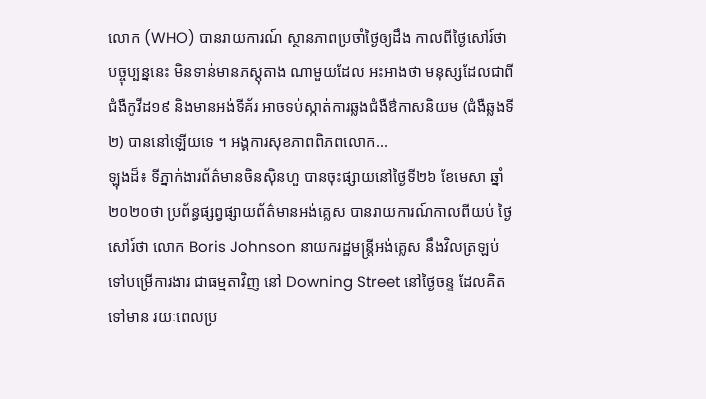លោក (WHO) បានរាយការណ៍ ស្ថានភាពប្រចាំថ្ងៃឲ្យដឹង កាលពីថ្ងៃសៅរ៍ថា បច្ចុប្បន្ននេះ មិនទាន់មានភស្តុតាង ណាមួយដែល អះអាងថា មនុស្សដែលជាពីជំងឺកូវីដ១៩ និងមានអង់ទីគ័រ អាចទប់ស្កាត់ការឆ្លងជំងឺឳកាសនិយម (ជំងឺឆ្លងទី២) បាននៅឡើយទេ ។ អង្គការសុខភាពពិភពលោក...
ឡុងដ៏៖ ទីភ្នាក់ងារព័ត៌មានចិនស៊ិនហួ បានចុះផ្សាយនៅថ្ងៃទី២៦ ខែមេសា ឆ្នាំ២០២០ថា ប្រព័ន្ធផ្សព្វផ្សាយព័ត៌មានអង់គ្លេស បានរាយការណ៍កាលពីយប់ ថ្ងៃសៅរ៍ថា លោក Boris Johnson នាយករដ្ឋមន្ត្រីអង់គ្លេស នឹងវិលត្រឡប់ទៅបម្រើការងារ ជាធម្មតាវិញ នៅ Downing Street នៅថ្ងៃចន្ទ ដែលគិតទៅមាន រយៈពេលប្រ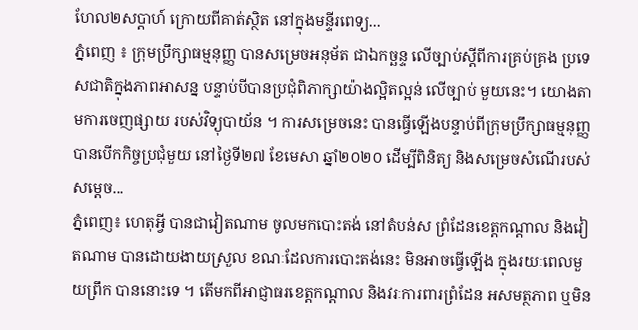ហែល២សប្តាហ៍ ក្រោយពីគាត់ស្ថិត នៅក្នុងមន្ទីរពេទ្យ...
ភ្នំពេញ ៖ ក្រុមប្រឹក្សាធម្មនុញ្ញ បានសម្រេចអនុម័ត ជាឯកច្ឆន្ទ លើច្បាប់ស្ដីពីការគ្រប់គ្រង ប្រទេសជាតិក្នុងភាពអាសន្ន បន្ទាប់បីបានប្រជុំពិភាក្សាយ៉ាងល្អិតល្អន់ លើច្បាប់ មួយនេះ។ យោងតាមការចេញផ្សាយ របស់វិទ្យុបាយ័ន ។ ការសម្រេចនេះ បានធ្វើឡើងបន្ទាប់ពីក្រុមប្រឹក្សាធម្មនុញ្ញ បានបើកកិច្ចប្រជុំមួយ នៅថ្ងៃទី២៧ ខែមេសា ឆ្នាំ២០២០ ដើម្បីពិនិត្យ និងសម្រេចសំណើរបស់ សម្តេច...
ភ្នំពេញ៖ ហេតុអ្វី បានជាវៀតណាម ចូលមកបោះតង់ នៅតំបន់ស ព្រំដែនខេត្តកណ្ដាល និងវៀតណាម បានដោយងាយស្រួល ខណៈដែលការបោះតង់នេះ មិនអាចធ្វើឡើង ក្នុងរយៈពេលមួយព្រឹក បាននោះទេ ។ តើមកពីអាជ្ញាធរខេត្តកណ្ដាល និងវរៈការពារព្រំដែន អសមត្ថភាព ឬមិន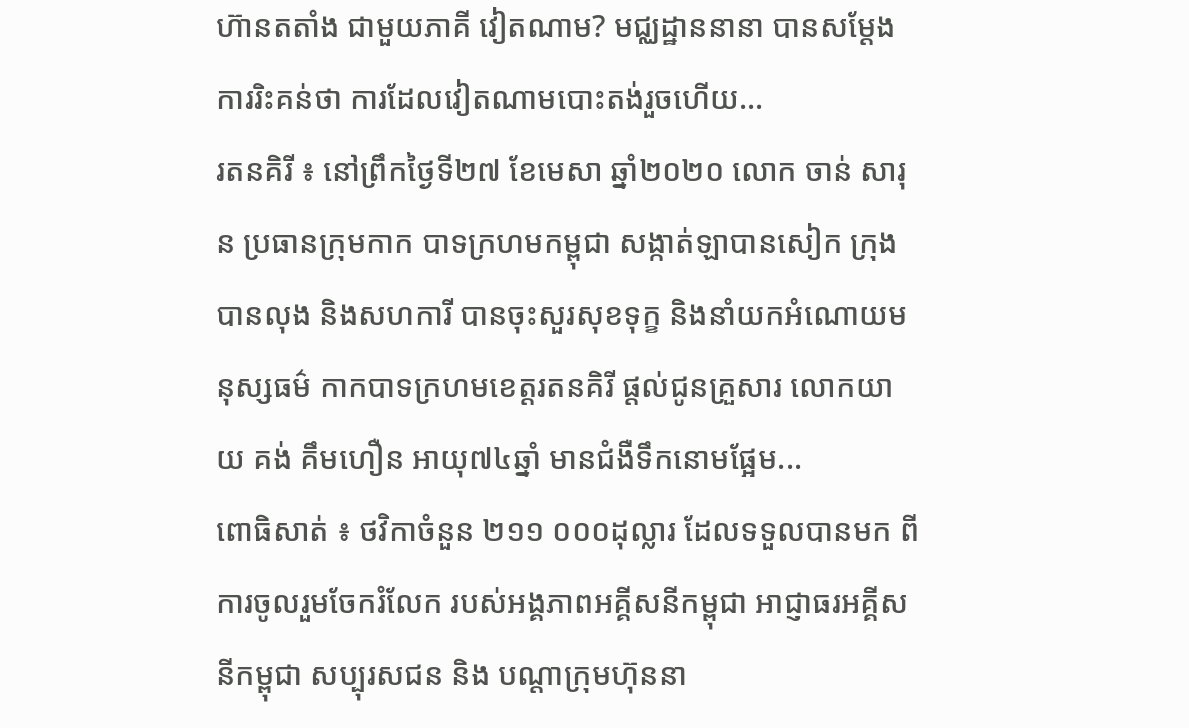ហ៊ានតតាំង ជាមួយភាគី វៀតណាម? មជ្ឈដ្ឋាននានា បានសម្ដែងការរិះគន់ថា ការដែលវៀតណាមបោះតង់រួចហើយ...
រតនគិរី ៖ នៅព្រឹកថ្ងៃទី២៧ ខែមេសា ឆ្នាំ២០២០ លោក ចាន់ សារុន ប្រធានក្រុមកាក បាទក្រហមកម្ពុជា សង្កាត់ឡាបានសៀក ក្រុងបានលុង និងសហការី បានចុះសួរសុខទុក្ខ និងនាំយកអំណោយមនុស្សធម៌ កាកបាទក្រហមខេត្តរតនគិរី ផ្តល់ជូនគ្រួសារ លោកយាយ គង់ គឹមហឿន អាយុ៧៤ឆ្នាំ មានជំងឺទឹកនោមផ្អែម...
ពោធិសាត់ ៖ ថវិកាចំនួន ២១១ ០០០ដុល្លារ ដែលទទួលបានមក ពីការចូលរួមចែករំលែក របស់អង្គភាពអគ្គីសនីកម្ពុជា អាជ្ញាធរអគ្គីសនីកម្ពុជា សប្បុរសជន និង បណ្តាក្រុមហ៊ុននា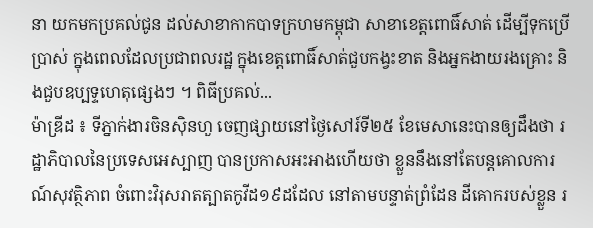នា យកមកប្រគល់ជូន ដល់សាខាកាកបាទក្រហមកម្ពុជា សាខាខេត្តពោធិ៍សាត់ ដើម្បីទុកប្រើប្រាស់ ក្នុងពេលដែលប្រជាពលរដ្ឋ ក្នុងខេត្តពោធិ៍សាត់ជួបកង្វះខាត និងអ្នកងាយរងគ្រោះ និងជួបឧប្បទ្ទហេតុផ្សេងៗ ។ ពិធីប្រគល់...
ម៉ាឌ្រីដ ៖ ទីភ្នាក់ងារចិនស៊ិនហួ ចេញផ្សាយនៅថ្ងៃសៅរ៍ទី២៥ ខែមេសានេះបានឲ្យដឹងថា រដ្ឋាភិបាលនៃប្រទេសអេស្បាញ បានប្រកាសអះអាងហើយថា ខ្លួននឹងនៅតែបន្តគោលការណ៍សុវត្ថិភាព ចំពោះវិរុសរាតត្បាតកូវីដ១៩ដដែល នៅតាមបន្ទាត់ព្រំដែន ដីគោករបស់ខ្លួន រ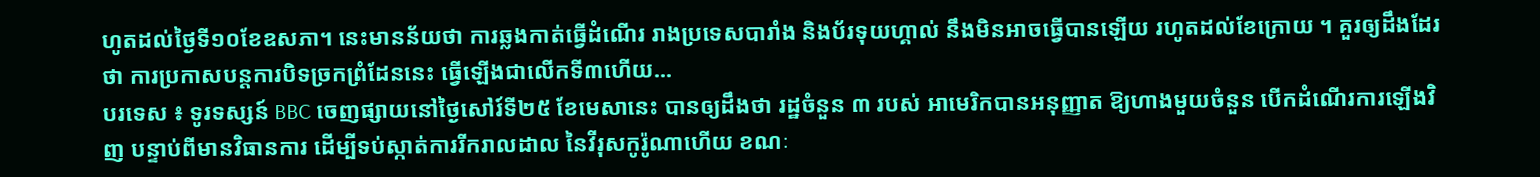ហូតដល់ថ្ងៃទី១០ខែឧសភា។ នេះមានន័យថា ការឆ្លងកាត់ធ្វើដំណើរ រាងប្រទេសបារាំង និងប័រទុយហ្គាល់ នឹងមិនអាចធ្វើបានឡើយ រហូតដល់ខែក្រោយ ។ គួរឲ្យដឹងដែរថា ការប្រកាសបន្តការបិទច្រកព្រំដែននេះ ធ្វើឡើងជាលើកទី៣ហើយ...
បរទេស ៖ ទូរទស្សន៍ BBC ចេញផ្សាយនៅថ្ងៃសៅរ៍ទី២៥ ខែមេសានេះ បានឲ្យដឹងថា រដ្ឋចំនួន ៣ របស់ អាមេរិកបានអនុញ្ញាត ឱ្យហាងមួយចំនួន បើកដំណើរការឡើងវិញ បន្ទាប់ពីមានវិធានការ ដើម្បីទប់ស្កាត់ការរីករាលដាល នៃវីរុសកូរ៉ូណាហើយ ខណៈ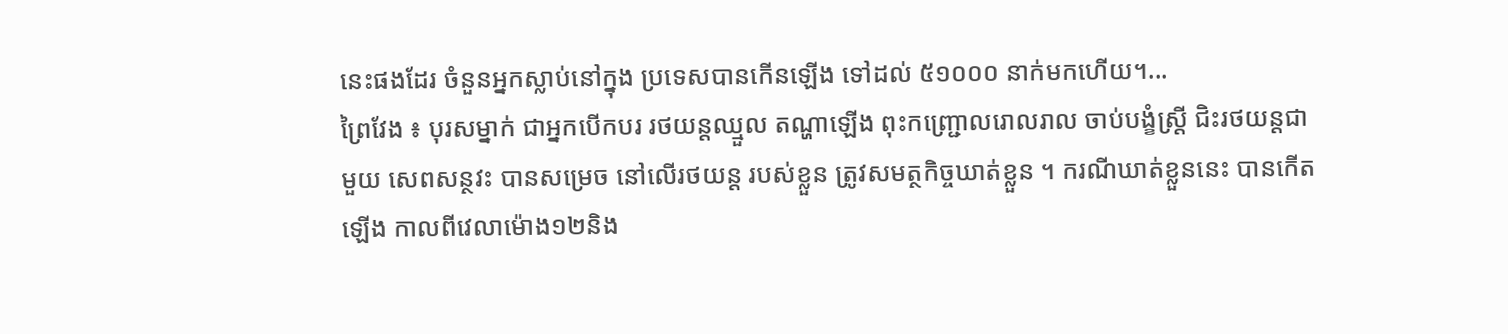នេះផងដែរ ចំនួនអ្នកស្លាប់នៅក្នុង ប្រទេសបានកើនឡើង ទៅដល់ ៥១០០០ នាក់មកហើយ។...
ព្រៃវែង ៖ បុរសម្នាក់ ជាអ្នកបើកបរ រថយន្តឈ្មួល តណ្ហាឡើង ពុះកញ្ជ្រោលរោលរាល ចាប់បង្ខំស្ត្រី ជិះរថយន្តជាមួយ សេពសន្ថវះ បានសម្រេច នៅលើរថយន្ត របស់ខ្លួន ត្រូវសមត្ថកិច្ចឃាត់ខ្លួន ។ ករណីឃាត់ខ្លួននេះ បានកើតឡើង កាលពីវេលាម៉ោង១២និង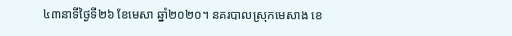៤៣នាទីថ្ងៃទី២៦ ខែមេសា ឆ្នាំ២០២០។ នគរបាលស្រុកមេសាង ខេ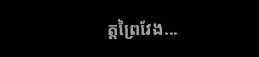ត្តព្រៃវែង...